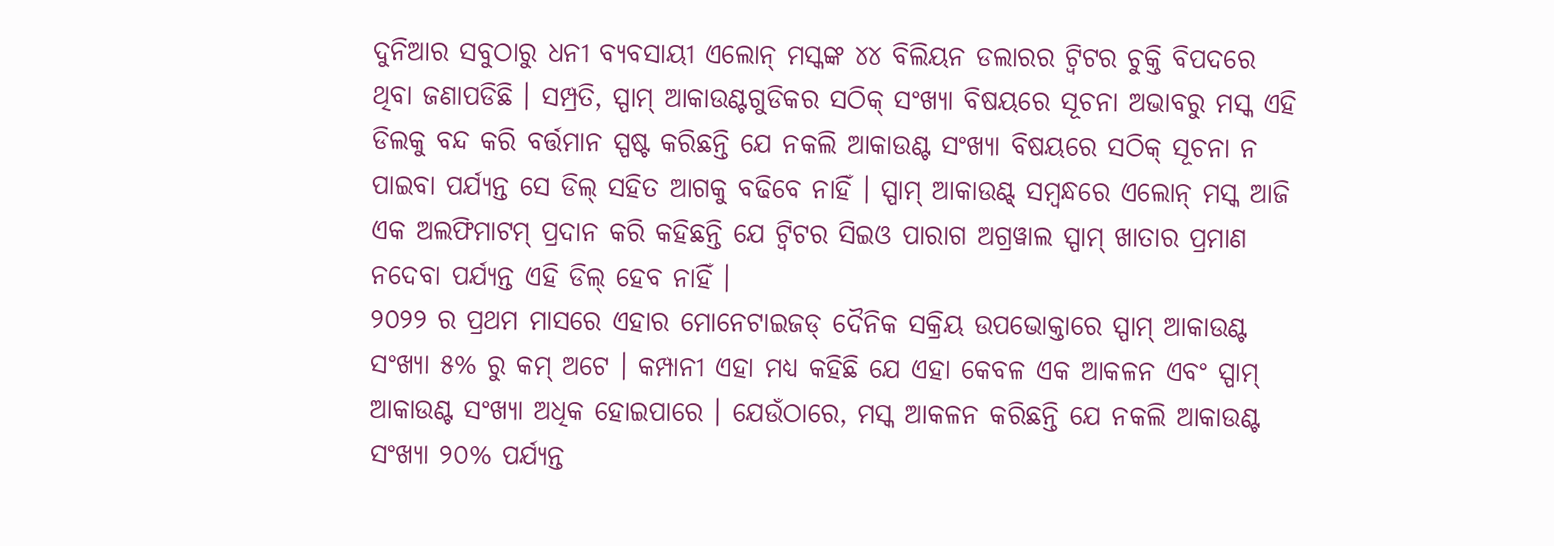ଦୁନିଆର ସବୁଠାରୁ ଧନୀ ବ୍ୟବସାୟୀ ଏଲୋନ୍ ମସ୍କଙ୍କ ୪୪ ବିଲିୟନ ଡଲାରର ଟ୍ୱିଟର ଚୁକ୍ତି ବିପଦରେ ଥିବା ଜଣାପଡିଛି । ସମ୍ପ୍ରତି, ସ୍ପାମ୍ ଆକାଉଣ୍ଟଗୁଡିକର ସଠିକ୍ ସଂଖ୍ୟା ବିଷୟରେ ସୂଚନା ଅଭାବରୁ ମସ୍କ ଏହି ଡିଲକୁ ବନ୍ଦ କରି ବର୍ତ୍ତମାନ ସ୍ପଷ୍ଟ କରିଛନ୍ତି ଯେ ନକଲି ଆକାଉଣ୍ଟ ସଂଖ୍ୟା ବିଷୟରେ ସଠିକ୍ ସୂଚନା ନ ପାଇବା ପର୍ଯ୍ୟନ୍ତ ସେ ଡିଲ୍ ସହିତ ଆଗକୁ ବଢିବେ ନାହିଁ । ସ୍ପାମ୍ ଆକାଉଣ୍ଟ୍ ସମ୍ବନ୍ଧରେ ଏଲୋନ୍ ମସ୍କ ଆଜି ଏକ ଅଲଫିମାଟମ୍ ପ୍ରଦାନ କରି କହିଛନ୍ତି ଯେ ଟ୍ୱିଟର ସିଇଓ ପାରାଗ ଅଗ୍ରୱାଲ ସ୍ପାମ୍ ଖାତାର ପ୍ରମାଣ ନଦେବା ପର୍ଯ୍ୟନ୍ତ ଏହି ଡିଲ୍ ହେବ ନାହିଁ ।
୨୦୨୨ ର ପ୍ରଥମ ମାସରେ ଏହାର ମୋନେଟାଇଜଡ୍ ଦୈନିକ ସକ୍ରିୟ ଉପଭୋକ୍ତାରେ ସ୍ପାମ୍ ଆକାଉଣ୍ଟ ସଂଖ୍ୟା ୫% ରୁ କମ୍ ଅଟେ । କମ୍ପାନୀ ଏହା ମଧ୍ୟ କହିଛି ଯେ ଏହା କେବଳ ଏକ ଆକଳନ ଏବଂ ସ୍ପାମ୍ ଆକାଉଣ୍ଟ ସଂଖ୍ୟା ଅଧିକ ହୋଇପାରେ । ଯେଉଁଠାରେ, ମସ୍କ ଆକଳନ କରିଛନ୍ତି ଯେ ନକଲି ଆକାଉଣ୍ଟ ସଂଖ୍ୟା ୨୦% ପର୍ଯ୍ୟନ୍ତ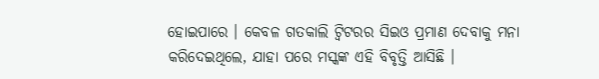ହୋଇପାରେ । କେବଳ ଗତକାଲି ଟ୍ୱିଟରର ସିଇଓ ପ୍ରମାଣ ଦେବାକୁ ମନା କରିଦେଇଥିଲେ, ଯାହା ପରେ ମସ୍କଙ୍କ ଏହି ବିବୃତ୍ତି ଆସିଛି ।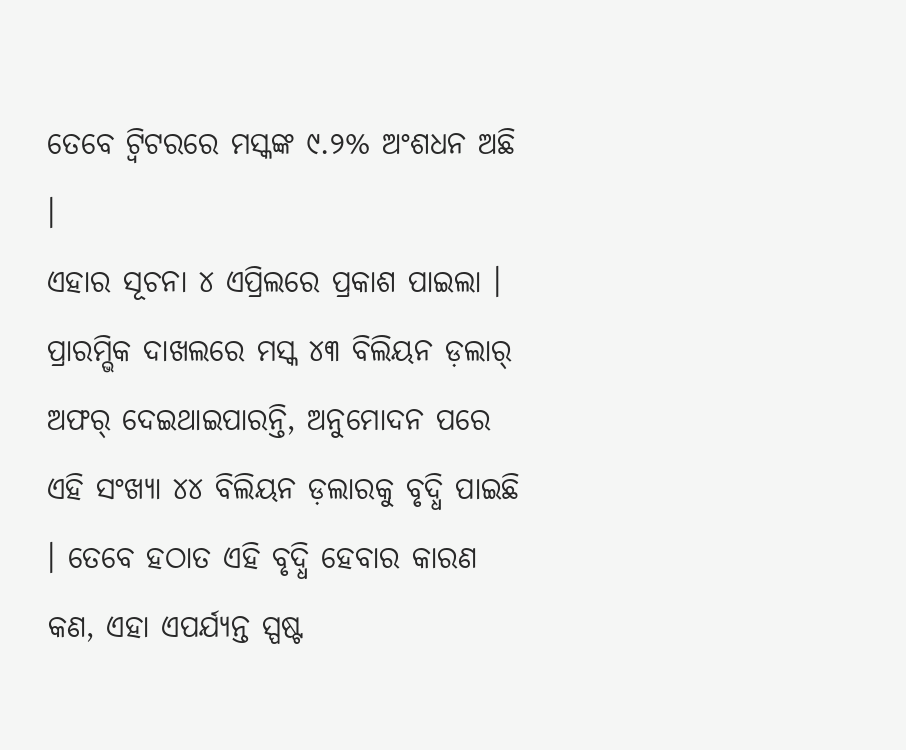ତେବେ ଟ୍ୱିଟରରେ ମସ୍କଙ୍କ ୯.୨% ଅଂଶଧନ ଅଛି ।
ଏହାର ସୂଚନା ୪ ଏପ୍ରିଲରେ ପ୍ରକାଶ ପାଇଲା । ପ୍ରାରମ୍ଭିକ ଦାଖଲରେ ମସ୍କ ୪୩ ବିଲିୟନ ଡ଼ଲାର୍ ଅଫର୍ ଦେଇଥାଇପାରନ୍ତି, ଅନୁମୋଦନ ପରେ ଏହି ସଂଖ୍ୟା ୪୪ ବିଲିୟନ ଡ଼ଲାରକୁ ବୃଦ୍ଧି ପାଇଛି । ତେବେ ହଠାତ ଏହି ବୃଦ୍ଧି ହେବାର କାରଣ କଣ, ଏହା ଏପର୍ଯ୍ୟନ୍ତ ସ୍ପଷ୍ଟ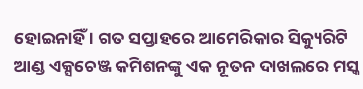ହୋଇନାହିଁ । ଗତ ସପ୍ତାହରେ ଆମେରିକାର ସିକ୍ୟୁରିଟି ଆଣ୍ଡ ଏକ୍ସଚେଞ୍ଜ କମିଶନଙ୍କୁ ଏକ ନୂତନ ଦାଖଲରେ ମସ୍କ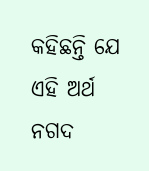କହିଛନ୍ତି ଯେ ଏହି ଅର୍ଥ ନଗଦ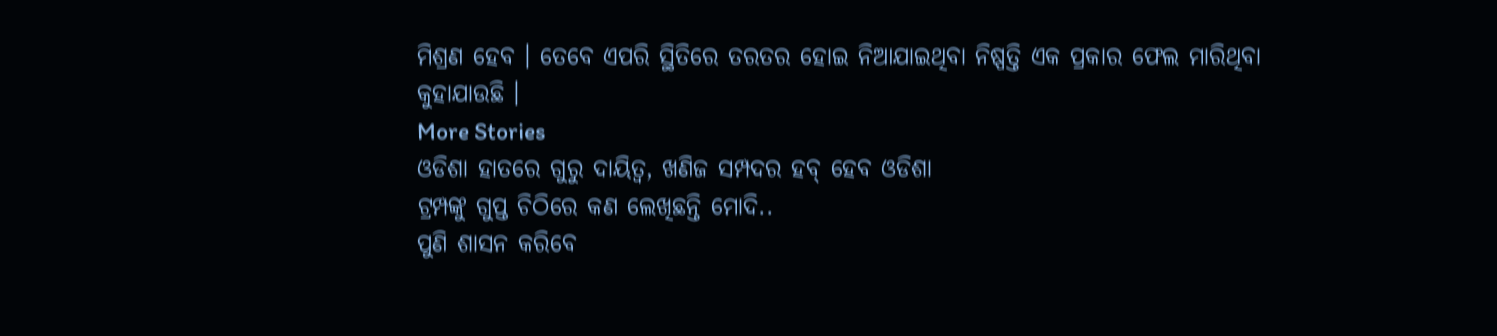ମିଶ୍ରଣ ହେବ । ତେବେ ଏପରି ସ୍ଥିତିରେ ତରତର ହୋଇ ନିଆଯାଇଥିବା ନିଷ୍ପତ୍ତି ଏକ ପ୍ରକାର ଫେଲ ମାରିଥିବା କୁହାଯାଉଛି ।
More Stories
ଓଡିଶା ହାତରେ ଗୁରୁ ଦାୟିତ୍ବ, ଖଣିଜ ସମ୍ପଦର ହବ୍ ହେବ ଓଡିଶା
ଟ୍ରମ୍ପଙ୍କୁ ଗୁପ୍ତ ଚିଠିରେ କଣ ଲେଖିଛନ୍ତି ମୋଦି..
ପୁଣି ଶାସନ କରିବେ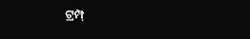ଟ୍ରମ୍ପ୍